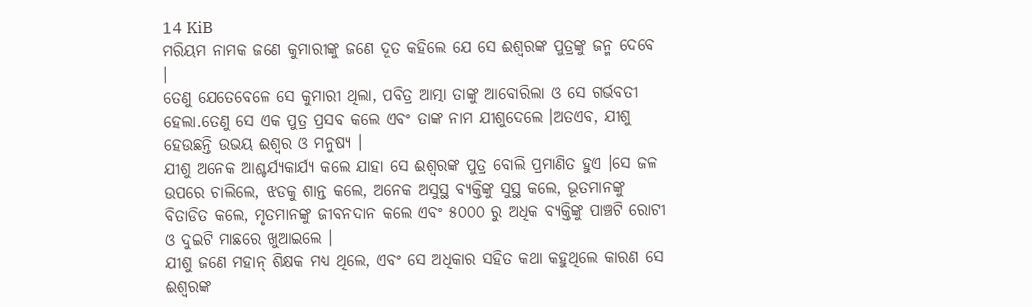14 KiB
ମରିୟମ ନାମକ ଜଣେ କୁମାରୀଙ୍କୁ ଜଣେ ଦୂତ କହିଲେ ଯେ ସେ ଈଶ୍ଵରଙ୍କ ପୁତ୍ରଙ୍କୁ ଜନ୍ମ ଦେବେ ।
ତେଣୁ ଯେତେବେଳେ ସେ କୁମାରୀ ଥିଲା, ପବିତ୍ର ଆତ୍ମା ତାଙ୍କୁ ଆବୋରିଲା ଓ ସେ ଗର୍ଭବତୀ ହେଲା.ତେଣୁ ସେ ଏକ ପୁତ୍ର ପ୍ରସବ କଲେ ଏବଂ ତାଙ୍କ ନାମ ଯୀଶୁଦେଲେ ।ଅତଏବ, ଯୀଶୁ ହେଉଛନ୍ତି ଉଭୟ ଈଶ୍ଵର ଓ ମନୁଷ୍ୟ ।
ଯୀଶୁ ଅନେକ ଆଶ୍ଚର୍ଯ୍ୟକାର୍ଯ୍ୟ କଲେ ଯାହା ସେ ଈଶ୍ଵରଙ୍କ ପୁତ୍ର ବୋଲି ପ୍ରମାଣିତ ହୁଏ ।ସେ ଜଳ ଉପରେ ଚାଲିଲେ, ଝଡକୁ ଶାନ୍ତ କଲେ, ଅନେକ ଅସୁସ୍ଥ ବ୍ୟକ୍ତିଙ୍କୁ ସୁସ୍ଥ କଲେ, ଭୂତମାନଙ୍କୁ ବିତାଡିତ କଲେ, ମୃତମାନଙ୍କୁ ଜୀବନଦାନ କଲେ ଏବଂ ୫୦୦୦ ରୁ ଅଧିକ ବ୍ୟକ୍ତିଙ୍କୁ ପାଞ୍ଚଟି ରୋଟୀ ଓ ଦୁଇଟି ମାଛରେ ଖୁଆଇଲେ ।
ଯୀଶୁ ଜଣେ ମହାନ୍ ଶିକ୍ଷକ ମଧ୍ୟ ଥିଲେ, ଏବଂ ସେ ଅଧିକାର ସହିତ କଥା କହୁଥିଲେ କାରଣ ସେ ଈଶ୍ଵରଙ୍କ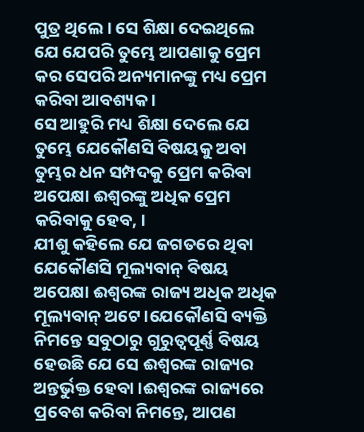ପୁତ୍ର ଥିଲେ । ସେ ଶିକ୍ଷା ଦେଇଥିଲେ ଯେ ଯେପରି ତୁମ୍ଭେ ଆପଣାକୁ ପ୍ରେମ କର ସେପରି ଅନ୍ୟମାନଙ୍କୁ ମଧ୍ୟ ପ୍ରେମ କରିବା ଆବଶ୍ୟକ ।
ସେ ଆହୁରି ମଧ୍ୟ ଶିକ୍ଷା ଦେଲେ ଯେ ତୁମ୍ଭେ ଯେକୌଣସି ବିଷୟକୁ ଅବା ତୁମ୍ଭର ଧନ ସମ୍ପଦକୁ ପ୍ରେମ କରିବା ଅପେକ୍ଷା ଈଶ୍ଵରଙ୍କୁ ଅଧିକ ପ୍ରେମ କରିବାକୁ ହେବ, ।
ଯୀଶୁ କହିଲେ ଯେ ଜଗତରେ ଥିବା ଯେକୌଣସି ମୂଲ୍ୟବାନ୍ ବିଷୟ ଅପେକ୍ଷା ଈଶ୍ଵରଙ୍କ ରାଜ୍ୟ ଅଧିକ ଅଧିକ ମୂଲ୍ୟବାନ୍ ଅଟେ ।ଯେକୌଣସି ବ୍ୟକ୍ତି ନିମନ୍ତେ ସବୁଠାରୁ ଗୁରୁତ୍ବପୂର୍ଣ୍ଣ ବିଷୟ ହେଉଛି ଯେ ସେ ଈଶ୍ଵରଙ୍କ ରାଜ୍ୟର ଅନ୍ତର୍ଭୁକ୍ତ ହେବା ।ଈଶ୍ଵରଙ୍କ ରାଜ୍ୟରେ ପ୍ରବେଶ କରିବା ନିମନ୍ତେ, ଆପଣ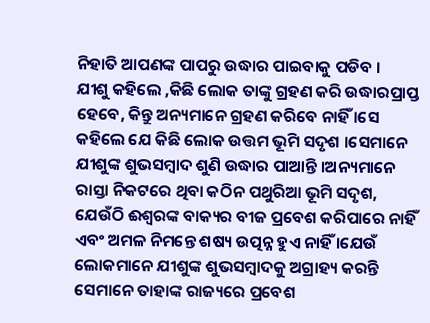ନିହାତି ଆପଣଙ୍କ ପାପରୁ ଉଦ୍ଧାର ପାଇବାକୁ ପଡିବ ।
ଯୀଶୁ କହିଲେ ,କିଛି ଲୋକ ତାଙ୍କୁ ଗ୍ରହଣ କରି ଉଦ୍ଧାରପ୍ରାପ୍ତ ହେବେ, କିନ୍ତୁ ଅନ୍ୟମାନେ ଗ୍ରହଣ କରିବେ ନାହିଁ ।ସେ କହିଲେ ଯେ କିଛି ଲୋକ ଉତ୍ତମ ଭୂମି ସଦୃଶ ।ସେମାନେ ଯୀଶୁଙ୍କ ଶୁଭସମ୍ବାଦ ଶୁଣି ଉଦ୍ଧାର ପାଆନ୍ତି ।ଅନ୍ୟମାନେ ରାସ୍ତା ନିକଟରେ ଥିବା କଠିନ ପଥୁରିଆ ଭୂମି ସଦୃଶ, ଯେଉଁଠି ଈଶ୍ଵରଙ୍କ ବାକ୍ୟର ବୀଜ ପ୍ରବେଶ କରିପାରେ ନାହିଁ ଏବଂ ଅମଳ ନିମନ୍ତେ ଶଷ୍ୟ ଉତ୍ପନ୍ନ ହୁଏ ନାହିଁ ।ଯେଉଁ ଲୋକମାନେ ଯୀଶୁଙ୍କ ଶୁଭସମ୍ବାଦକୁ ଅଗ୍ରାହ୍ୟ କରନ୍ତି ସେମାନେ ତାହାଙ୍କ ରାଜ୍ୟରେ ପ୍ରବେଶ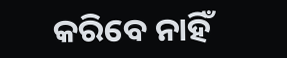କରିବେ ନାହିଁ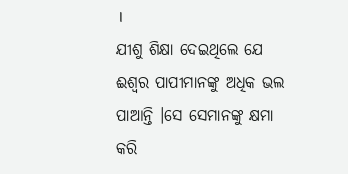।
ଯୀଶୁ ଶିକ୍ଷା ଦେଇଥିଲେ ଯେ ଈଶ୍ଵର ପାପୀମାନଙ୍କୁ ଅଧିକ ଭଲ ପାଆନ୍ତି ।ସେ ସେମାନଙ୍କୁ କ୍ଷମା କରି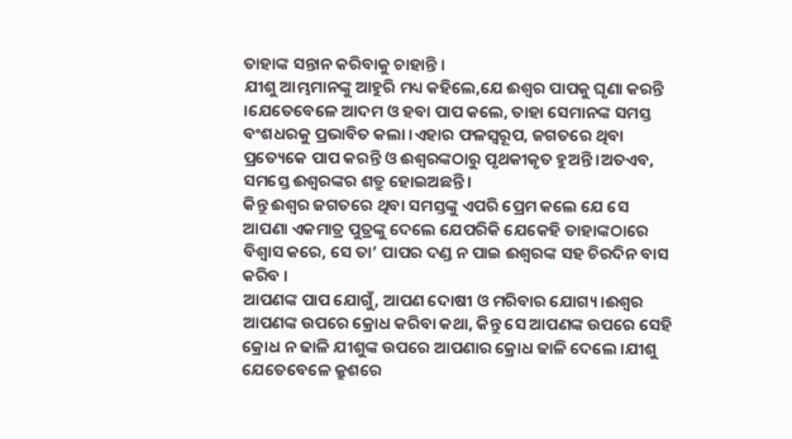ତାହାଙ୍କ ସନ୍ତାନ କରିବାକୁ ଚାହାନ୍ତି ।
ଯୀଶୁ ଆମ୍ଭମାନଙ୍କୁ ଆହୁରି ମଧ୍ୟ କହିଲେ,ଯେ ଈଶ୍ଵର ପାପକୁ ଘୃଣା କରନ୍ତି ।ଯେତେବେଳେ ଆଦମ ଓ ହବା ପାପ କଲେ, ତାହା ସେମାନଙ୍କ ସମସ୍ତ ବଂଶଧରକୁ ପ୍ରଭାବିତ କଲା ।ଏହାର ଫଳସ୍ବରୂପ, ଜଗତରେ ଥିବା ପ୍ରତ୍ୟେକେ ପାପ କରନ୍ତି ଓ ଈଶ୍ଵରଙ୍କଠାରୁ ପୃଥକୀକୃତ ହୁଅନ୍ତି ।ଅତଏବ, ସମସ୍ତେ ଈଶ୍ଵରଙ୍କର ଶତ୍ରୁ ହୋଇଅଛନ୍ତି ।
କିନ୍ତୁ ଈଶ୍ଵର ଜଗତରେ ଥିବା ସମସ୍ତଙ୍କୁ ଏପରି ପ୍ରେମ କଲେ ଯେ ସେ ଆପଣା ଏକମାତ୍ର ପୁତ୍ରଙ୍କୁ ଦେଲେ ଯେପରିକି ଯେକେହି ତାହାଙ୍କଠାରେ ବିଶ୍ଵାସ କରେ, ସେ ତା’ ପାପର ଦଣ୍ଡ ନ ପାଇ ଈଶ୍ଵରଙ୍କ ସହ ଚିରଦିନ ବାସ କରିବ ।
ଆପଣଙ୍କ ପାପ ଯୋଗୁଁ, ଆପଣ ଦୋଷୀ ଓ ମରିବାର ଯୋଗ୍ୟ ।ଈଶ୍ଵର ଆପଣଙ୍କ ଉପରେ କ୍ରୋଧ କରିବା କଥା, କିନ୍ତୁ ସେ ଆପଣଙ୍କ ଉପରେ ସେହି କ୍ରୋଧ ନ ଢାଳି ଯୀଶୁଙ୍କ ଉପରେ ଆପଣାର କ୍ରୋଧ ଢାଳି ଦେଲେ ।ଯୀଶୁ ଯେତେବେଳେ କ୍ରୁଶରେ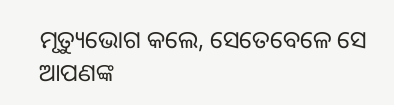ମୃତ୍ୟୁଭୋଗ କଲେ, ସେତେବେଳେ ସେ ଆପଣଙ୍କ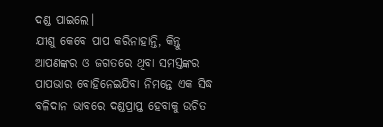ଦଣ୍ଡ ପାଇଲେ।
ଯୀଶୁ କେବେ ପାପ କରିନାହାନ୍ତି, କିନ୍ତୁ ଆପଣଙ୍କର ଓ ଜଗତରେ ଥିବା ସମସ୍ତଙ୍କର ପାପଭାର ବୋହିନେଇଯିବା ନିମନ୍ତେ ଏକ ସିଦ୍ଧ ବଳିଦାନ ଭାବରେ ଦଣ୍ଡପ୍ରାପ୍ତ ହେବାକୁ ଉଚିତ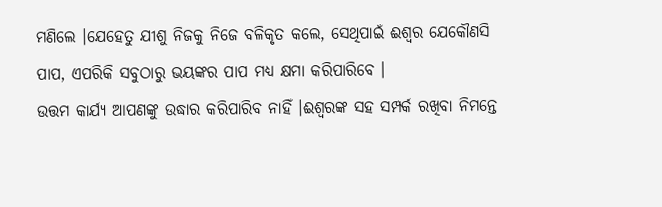ମଣିଲେ ।ଯେହେତୁ ଯୀଶୁ ନିଜକୁ ନିଜେ ବଳିକୃତ କଲେ, ସେଥିପାଇଁ ଈଶ୍ଵର ଯେକୌଣସି ପାପ, ଏପରିକି ସବୁଠାରୁ ଭୟଙ୍କର ପାପ ମଧ୍ୟ କ୍ଷମା କରିପାରିବେ ।
ଉତ୍ତମ କାର୍ଯ୍ୟ ଆପଣଙ୍କୁ ଉଦ୍ଧାର କରିପାରିବ ନାହିଁ ।ଈଶ୍ଵରଙ୍କ ସହ ସମ୍ପର୍କ ରଖିବା ନିମନ୍ତେ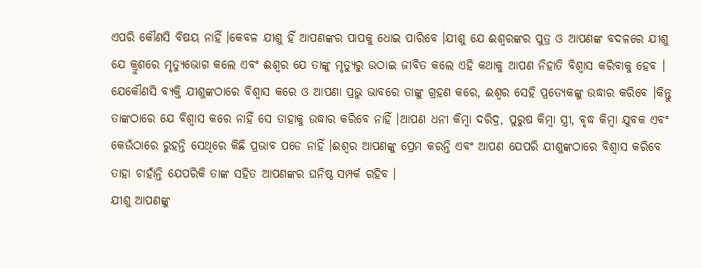ଏପରି କୌଣସି ବିଷୟ ନାହିଁ ।କେବଳ ଯୀଶୁ ହିଁ ଆପଣଙ୍କର ପାପକୁ ଧୋଇ ପାରିବେ ।ଯୀଶୁ ଯେ ଈଶ୍ଵରଙ୍କର ପୁତ୍ର ଓ ଆପଣଙ୍କ ବଦଳରେ ଯୀଶୁ ଯେ କ୍ରୁଶରେ ମୃତ୍ୟୁଭୋଗ କଲେ ଏବଂ ଈଶ୍ଵର ଯେ ତାଙ୍କୁ ମୃତ୍ୟୁରୁ ଉଠାଇ ଜୀବିତ କଲେ ଏହି କଥାକୁ ଆପଣ ନିହାତି ବିଶ୍ଵାସ କରିବାକୁ ହେବ ।
ଯେକୌଣସି ବ୍ୟକ୍ତି ଯୀଶୁଙ୍କଠାରେ ବିଶ୍ଵାସ କରେ ଓ ଆପଣା ପ୍ରଭୁ ଭାବରେ ତାଙ୍କୁ ଗ୍ରହଣ କରେ, ଈଶ୍ଵର ସେହି ପ୍ରତ୍ୟେକଙ୍କୁ ଉଦ୍ଧାର କରିବେ ।କିନ୍ତୁ ତାଙ୍କଠାରେ ଯେ ବିଶ୍ଵାସ କରେ ନାହିଁ ସେ ତାହାକୁ ଉଦ୍ଧାର କରିବେ ନାହିଁ ।ଆପଣ ଧନୀ କିମ୍ବା ଦରିଦ୍ର, ପୁରୁଷ କିମ୍ବା ସ୍ତ୍ରୀ, ବୃଦ୍ଧ କିମ୍ବା ଯୁବକ ଏବଂ କେଉଁଠାରେ ରୁହନ୍ତି ସେଥିରେ କିଛି ପ୍ରଭାବ ପଡେ ନାହିଁ ।ଈଶ୍ଵର ଆପଣଙ୍କୁ ପ୍ରେମ କରନ୍ତି ଏବଂ ଆପଣ ଯେପରି ଯୀଶୁଙ୍କଠାରେ ବିଶ୍ଵାସ କରିବେ ତାହା ଚାହାଁନ୍ତି ଯେପରିକି ତାଙ୍କ ସହିତ ଆପଣଙ୍କର ଘନିଷ୍ଠ ସମ୍ପର୍କ ରହିବ ।
ଯୀଶୁ ଆପଣଙ୍କୁ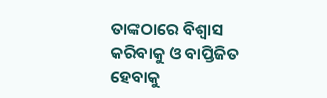ତାଙ୍କଠାରେ ବିଶ୍ଵାସ କରିବାକୁ ଓ ବାପ୍ତିଜିତ ହେବାକୁ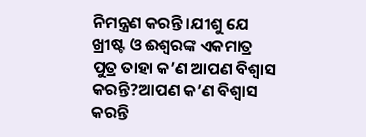ନିମନ୍ତ୍ରଣ କରନ୍ତି ।ଯୀଶୁ ଯେ ଖ୍ରୀଷ୍ଟ ଓ ଈଶ୍ଵରଙ୍କ ଏକମାତ୍ର ପୁତ୍ର ତାହା କ’ଣ ଆପଣ ବିଶ୍ଵାସ କରନ୍ତି?ଆପଣ କ’ଣ ବିଶ୍ଵାସ କରନ୍ତି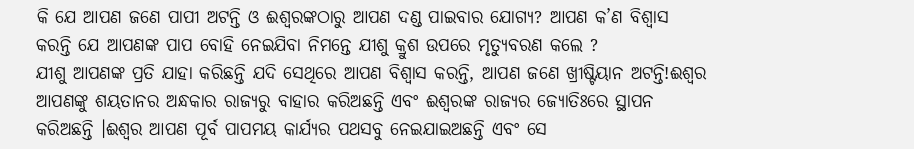କି ଯେ ଆପଣ ଜଣେ ପାପୀ ଅଟନ୍ତି ଓ ଈଶ୍ଵରଙ୍କଠାରୁ ଆପଣ ଦଣ୍ଡ ପାଇବାର ଯୋଗ୍ୟ? ଆପଣ କ’ଣ ବିଶ୍ଵାସ କରନ୍ତି ଯେ ଆପଣଙ୍କ ପାପ ବୋହି ନେଇଯିବା ନିମନ୍ତେ ଯୀଶୁ କ୍ରୁଶ ଉପରେ ମୃତ୍ୟୁବରଣ କଲେ ?
ଯୀଶୁ ଆପଣଙ୍କ ପ୍ରତି ଯାହା କରିଛନ୍ତି ଯଦି ସେଥିରେ ଆପଣ ବିଶ୍ଵାସ କରନ୍ତି, ଆପଣ ଜଣେ ଖ୍ରୀଷ୍ଟିୟାନ ଅଟନ୍ତି!ଈଶ୍ଵର ଆପଣଙ୍କୁ ଶୟତାନର ଅନ୍ଧକାର ରାଜ୍ୟରୁ ବାହାର କରିଅଛନ୍ତି ଏବଂ ଈଶ୍ଵରଙ୍କ ରାଜ୍ୟର ଜ୍ୟୋତିଃରେ ସ୍ଥାପନ କରିଅଛନ୍ତି ।ଈଶ୍ଵର ଆପଣ ପୂର୍ବ ପାପମୟ କାର୍ଯ୍ୟର ପଥସବୁ ନେଇଯାଇଅଛନ୍ତି ଏବଂ ସେ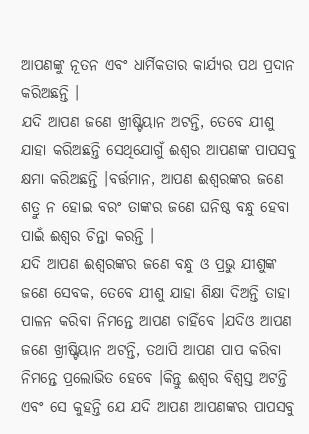ଆପଣଙ୍କୁ ନୂତନ ଏବଂ ଧାର୍ମିକତାର କାର୍ଯ୍ୟର ପଥ ପ୍ରଦାନ କରିଅଛନ୍ତି ।
ଯଦି ଆପଣ ଜଣେ ଖ୍ରୀଷ୍ଟିୟାନ ଅଟନ୍ତି, ତେବେ ଯୀଶୁ ଯାହା କରିଅଛନ୍ତି ସେଥିଯୋଗୁଁ ଈଶ୍ଵର ଆପଣଙ୍କ ପାପସବୁ କ୍ଷମା କରିଅଛନ୍ତି ।ବର୍ତ୍ତମାନ, ଆପଣ ଈଶ୍ଵରଙ୍କର ଜଣେ ଶତ୍ରୁ ନ ହୋଇ ବରଂ ତାଙ୍କର ଜଣେ ଘନିଷ୍ଠ ବନ୍ଧୁ ହେବା ପାଇଁ ଈଶ୍ଵର ଚିନ୍ତା କରନ୍ତି ।
ଯଦି ଆପଣ ଈଶ୍ଵରଙ୍କର ଜଣେ ବନ୍ଧୁ ଓ ପ୍ରଭୁ ଯୀଶୁଙ୍କ ଜଣେ ସେବକ, ତେବେ ଯୀଶୁ ଯାହା ଶିକ୍ଷା ଦିଅନ୍ତି ତାହା ପାଳନ କରିବା ନିମନ୍ତେ ଆପଣ ଚାହିଁବେ ।ଯଦିଓ ଆପଣ ଜଣେ ଖ୍ରୀଷ୍ଟିୟାନ ଅଟନ୍ତି, ତଥାପି ଆପଣ ପାପ କରିବା ନିମନ୍ତେ ପ୍ରଲୋଭିତ ହେବେ ।କିନ୍ତୁ ଈଶ୍ଵର ବିଶ୍ଵସ୍ତ ଅଟନ୍ତି ଏବଂ ସେ କୁହନ୍ତି ଯେ ଯଦି ଆପଣ ଆପଣଙ୍କର ପାପସବୁ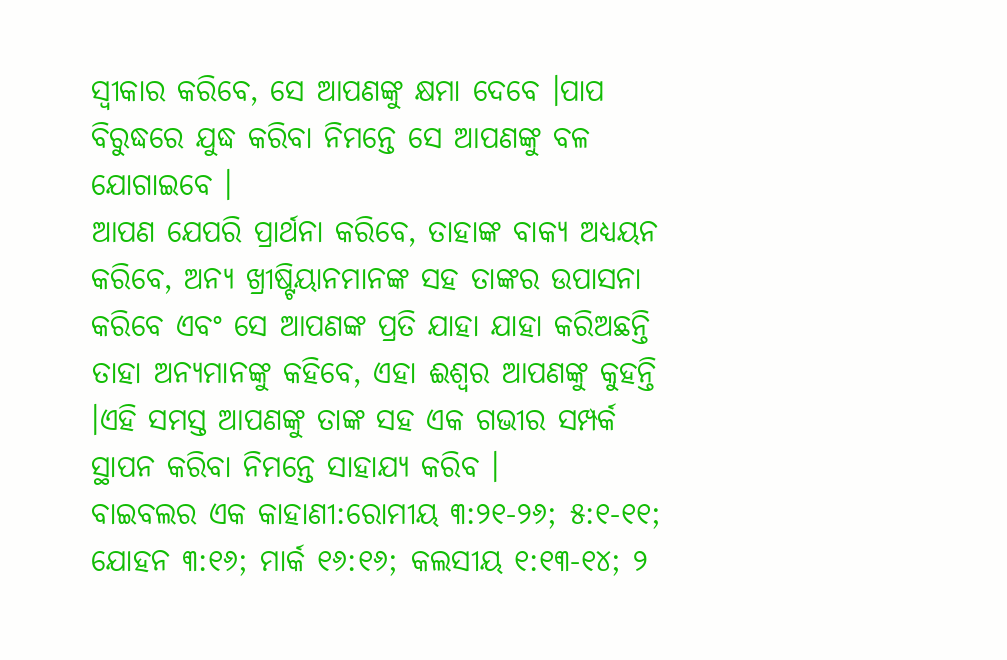ସ୍ଵୀକାର କରିବେ, ସେ ଆପଣଙ୍କୁ କ୍ଷମା ଦେବେ ।ପାପ ବିରୁଦ୍ଧରେ ଯୁଦ୍ଧ କରିବା ନିମନ୍ତେ ସେ ଆପଣଙ୍କୁ ବଳ ଯୋଗାଇବେ ।
ଆପଣ ଯେପରି ପ୍ରାର୍ଥନା କରିବେ, ତାହାଙ୍କ ବାକ୍ୟ ଅଧ୍ୟୟନ କରିବେ, ଅନ୍ୟ ଖ୍ରୀଷ୍ଟିୟାନମାନଙ୍କ ସହ ତାଙ୍କର ଉପାସନା କରିବେ ଏବଂ ସେ ଆପଣଙ୍କ ପ୍ରତି ଯାହା ଯାହା କରିଅଛନ୍ତି ତାହା ଅନ୍ୟମାନଙ୍କୁ କହିବେ, ଏହା ଈଶ୍ଵର ଆପଣଙ୍କୁ କୁହନ୍ତି ।ଏହି ସମସ୍ତ ଆପଣଙ୍କୁ ତାଙ୍କ ସହ ଏକ ଗଭୀର ସମ୍ପର୍କ ସ୍ଥାପନ କରିବା ନିମନ୍ତେ ସାହାଯ୍ୟ କରିବ ।
ବାଇବଲର ଏକ କାହାଣୀ:ରୋମୀୟ ୩:୨୧-୨୬; ୫:୧-୧୧; ଯୋହନ ୩:୧୬; ମାର୍କ ୧୬:୧୬; କଲସୀୟ ୧:୧୩-୧୪; ୨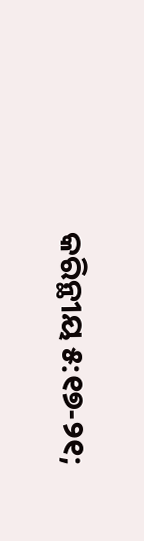କରିନ୍ଥୀୟ ୫:୧୭-୨୧;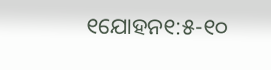୧ଯୋହନ୧:୫-୧୦